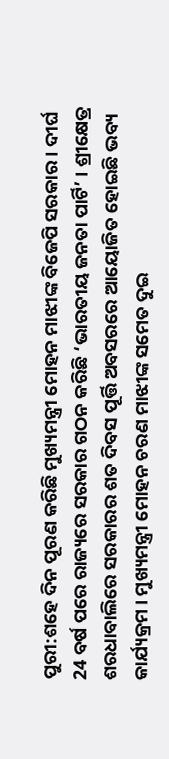ପୁରୀ:ଶହେ ଦିନ ପୂରଣ କରିଛି ମୁଖ୍ୟମନ୍ତ୍ରୀ ମୋହନ ମାଝୀଙ୍କ ବିଜେପି ସରକାର । ଦୀର୍ଘ 24 ବର୍ଷ ପରେ ରାଜ୍ୟରେ ସରକାର ଗଠନ କରିଛି ‘ଭାରତୀୟ ଜନତା ପାର୍ଟି’ । ଶ୍ରୀକ୍ଷେତ୍ର ଶରଧାବାଲିରେ ସରକାରର ଶତ ଦିବସ ପୂର୍ତ୍ତି ଅବସରରେ ଆୟୋଜିତ ହୋଇଛି ଭବ୍ୟ କାର୍ଯ୍ୟକ୍ରମ । ମୁଖ୍ୟମନ୍ତ୍ରୀ ମୋହନ ଚରଣ ମାଝୀଙ୍କ ସମେତ ଦୁଇ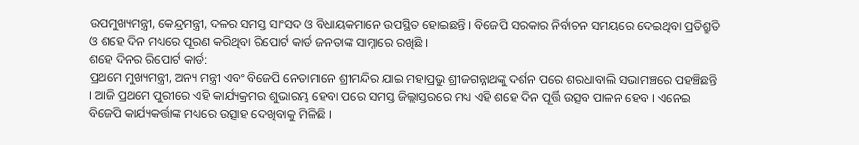ଉପମୁଖ୍ୟମନ୍ତ୍ରୀ, କେନ୍ଦ୍ରମନ୍ତ୍ରୀ, ଦଳର ସମସ୍ତ ସାଂସଦ ଓ ବିଧାୟକମାନେ ଉପସ୍ଥିତ ହୋଇଛନ୍ତି । ବିଜେପି ସରକାର ନିର୍ବାଚନ ସମୟରେ ଦେଇଥିବା ପ୍ରତିଶ୍ରୁତି ଓ ଶହେ ଦିନ ମଧ୍ୟରେ ପୂରଣ କରିଥିବା ରିପୋର୍ଟ କାର୍ଡ ଜନତାଙ୍କ ସାମ୍ନାରେ ରଖିଛି ।
ଶହେ ଦିନର ରିପୋର୍ଟ କାର୍ଡ:
ପ୍ରଥମେ ମୁଖ୍ୟମନ୍ତ୍ରୀ, ଅନ୍ୟ ମନ୍ତ୍ରୀ ଏବଂ ବିଜେପି ନେତାମାନେ ଶ୍ରୀମନ୍ଦିର ଯାଇ ମହାପ୍ରଭୁ ଶ୍ରୀଜଗନ୍ନାଥଙ୍କୁ ଦର୍ଶନ ପରେ ଶରଧାବାଲି ସଭାମଞ୍ଚରେ ପହଞ୍ଚିଛନ୍ତି । ଆଜି ପ୍ରଥମେ ପୁରୀରେ ଏହି କାର୍ଯ୍ୟକ୍ରମର ଶୁଭାରମ୍ଭ ହେବା ପରେ ସମସ୍ତ ଜିଲ୍ଲାସ୍ତରରେ ମଧ୍ୟ ଏହି ଶହେ ଦିନ ପୂର୍ତ୍ତି ଉତ୍ସବ ପାଳନ ହେବ । ଏନେଇ ବିଜେପି କାର୍ଯ୍ୟକର୍ତ୍ତାଙ୍କ ମଧ୍ୟରେ ଉତ୍ସାହ ଦେଖିବାକୁ ମିଳିଛି ।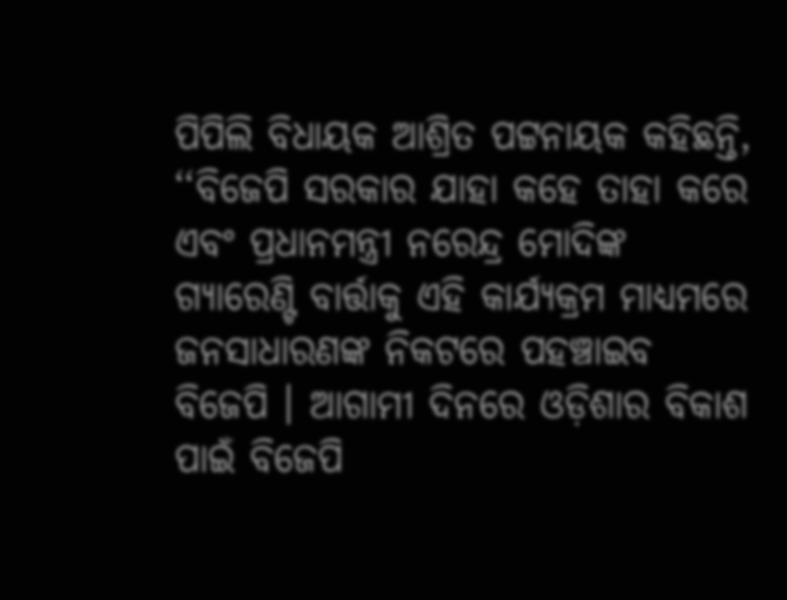ପିପିଲି ବିଧାୟକ ଆଶ୍ରିତ ପଟ୍ଟନାୟକ କହିଛନ୍ତି, ‘‘ବିଜେପି ସରକାର ଯାହା କହେ ତାହା କରେ ଏବଂ ପ୍ରଧାନମନ୍ତ୍ରୀ ନରେନ୍ଦ୍ର ମୋଦିଙ୍କ ଗ୍ୟାରେଣ୍ଟି ବାର୍ତ୍ତାକୁ ଏହି କାର୍ଯ୍ୟକ୍ରମ ମାଧ୍ୟମରେ ଜନସାଧାରଣଙ୍କ ନିକଟରେ ପହଞ୍ଚାଇବ ବିଜେପି । ଆଗାମୀ ଦିନରେ ଓଡ଼ିଶାର ବିକାଶ ପାଇଁ ବିଜେପି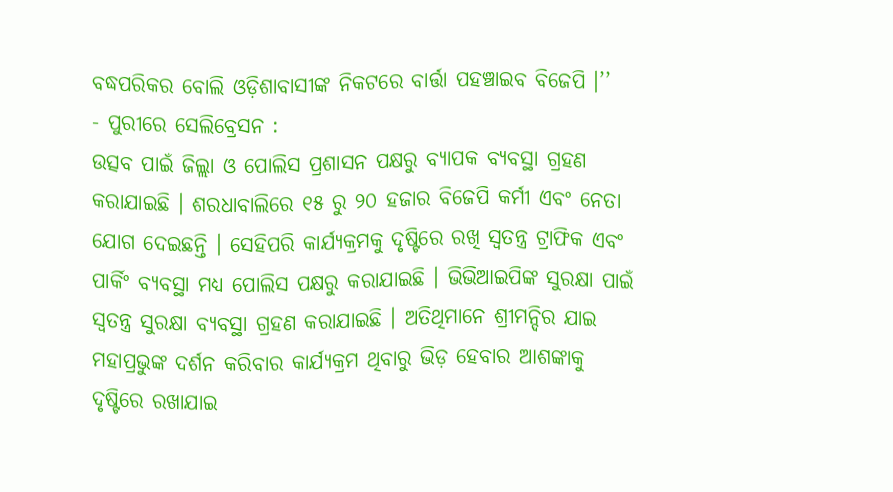ବଦ୍ଧପରିକର ବୋଲି ଓଡ଼ିଶାବାସୀଙ୍କ ନିକଟରେ ବାର୍ତ୍ତା ପହଞ୍ଚାଇବ ବିଜେପି ।’’
- ପୁରୀରେ ସେଲିବ୍ରେସନ :
ଉତ୍ସବ ପାଇଁ ଜିଲ୍ଲା ଓ ପୋଲିସ ପ୍ରଶାସନ ପକ୍ଷରୁ ବ୍ୟାପକ ବ୍ୟବସ୍ଥା ଗ୍ରହଣ କରାଯାଇଛି । ଶରଧାବାଲିରେ ୧୫ ରୁ ୨୦ ହଜାର ବିଜେପି କର୍ମୀ ଏବଂ ନେତା ଯୋଗ ଦେଇଛନ୍ତି । ସେହିପରି କାର୍ଯ୍ୟକ୍ରମକୁ ଦୃଷ୍ଟିରେ ରଖି ସ୍ବତନ୍ତ୍ର ଟ୍ରାଫିକ ଏବଂ ପାର୍କିଂ ବ୍ୟବସ୍ଥା ମଧ୍ୟ ପୋଲିସ ପକ୍ଷରୁ କରାଯାଇଛି । ଭିଭିଆଇପିଙ୍କ ସୁରକ୍ଷା ପାଇଁ ସ୍ବତନ୍ତ୍ର ସୁରକ୍ଷା ବ୍ୟବସ୍ଥା ଗ୍ରହଣ କରାଯାଇଛି । ଅତିଥିମାନେ ଶ୍ରୀମନ୍ଦିର ଯାଇ ମହାପ୍ରଭୁଙ୍କ ଦର୍ଶନ କରିବାର କାର୍ଯ୍ୟକ୍ରମ ଥିବାରୁ ଭିଡ଼ ହେବାର ଆଶଙ୍କାକୁ ଦୃଷ୍ଟିରେ ରଖାଯାଇ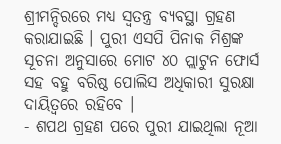ଶ୍ରୀମନ୍ଦିରରେ ମଧ୍ୟ ସ୍ବତନ୍ତ୍ର ବ୍ୟବସ୍ଥା ଗ୍ରହଣ କରାଯାଇଛି । ପୁରୀ ଏସପି ପିନାକ ମିଶ୍ରଙ୍କ ସୂଚନା ଅନୁସାରେ ମୋଟ ୪୦ ପ୍ଲାଟୁନ ଫୋର୍ସ ସହ ବହୁ ବରିଷ୍ଠ ପୋଲିସ ଅଧିକାରୀ ସୁରକ୍ଷା ଦାୟିତ୍ବରେ ରହିବେ ।
- ଶପଥ ଗ୍ରହଣ ପରେ ପୁରୀ ଯାଇଥିଲା ନୂଆ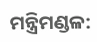ମନ୍ତ୍ରିମଣ୍ଡଳ: